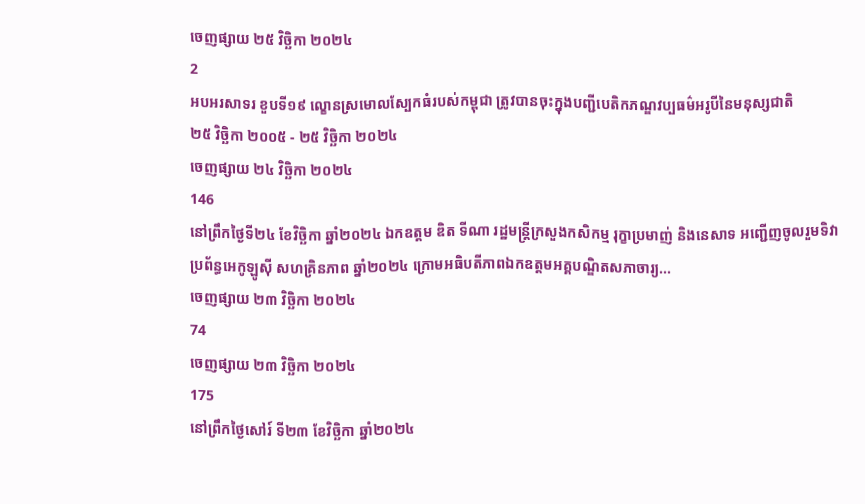ចេញផ្សាយ ២៥ វិច្ឆិកា ២០២៤
2
អបអរសាទរ ខួបទី១៩ ល្ខោនស្រមោលស្បែកធំរបស់កម្ពុជា ត្រូវបានចុះក្នុងបញ្ជីបេតិកភណ្ឌវប្បធម៌អរូបីនៃមនុស្សជាតិ
២៥ វិច្ឆិកា ២០០៥ - ២៥ វិច្ឆិកា ២០២៤
ចេញផ្សាយ ២៤ វិច្ឆិកា ២០២៤
146
នៅព្រឹកថ្ងៃទី២៤ ខែវិច្ឆិកា ឆ្នាំ២០២៤ ឯកឧត្តម ឌិត ទីណា រដ្ឋមន្ត្រីក្រសួងកសិកម្ម រុក្ខាប្រមាញ់ និងនេសាទ អញ្ជើញចូលរួមទិវាប្រព័ន្ធអេកូឡូស៊ី សហគ្រិនភាព ឆ្នាំ២០២៤ ក្រោមអធិបតីភាពឯកឧត្តមអគ្គបណ្ឌិតសភាចារ្យ...
ចេញផ្សាយ ២៣ វិច្ឆិកា ២០២៤
74
ចេញផ្សាយ ២៣ វិច្ឆិកា ២០២៤
175
នៅព្រឹកថ្ងៃសៅរ៍ ទី២៣ ខែវិច្ឆិកា ឆ្នាំ២០២៤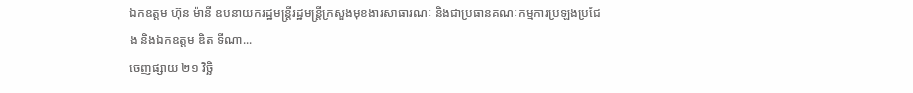ឯកឧត្តម ហ៊ុន ម៉ានី ឧបនាយករដ្ឋមន្ត្រីរដ្ឋមន្ត្រីក្រសួងមុខងារសាធារណៈ និងជាប្រធានគណៈកម្មការប្រឡងប្រជែង និងឯកឧត្តម ឌិត ទីណា...
ចេញផ្សាយ ២១ វិច្ឆិ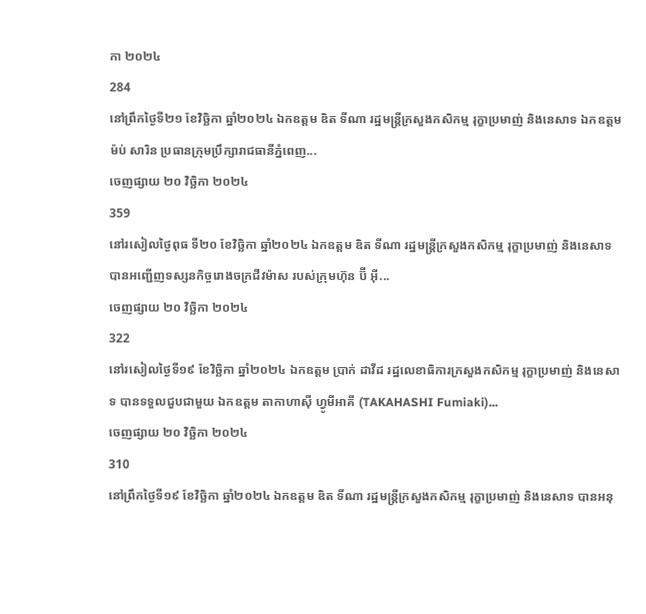កា ២០២៤
284
នៅព្រឹកថ្ងៃទី២១ ខែវិច្ឆិកា ឆ្នាំ២០២៤ ឯកឧត្តម ឌិត ទីណា រដ្ឋមន្រ្តីក្រសួងកសិកម្ម រុក្ខាប្រមាញ់ និងនេសាទ ឯកឧត្តម ម៉ប់ សារិន ប្រធានក្រុមប្រឹក្សារាជធានីភ្នំពេញ...
ចេញផ្សាយ ២០ វិច្ឆិកា ២០២៤
359
នៅរសៀលថ្ងៃពុធ ទី២០ ខែវិច្ឆិកា ឆ្នាំ២០២៤ ឯកឧត្តម ឌិត ទីណា រដ្ឋមន្ត្រីក្រសួងកសិកម្ម រុក្ខាប្រមាញ់ និងនេសាទបានអញ្ជើញទស្សនកិច្ចរោងចក្រជីវម៉ាស របស់ក្រុមហ៊ុន ប៊ី អ៊ី...
ចេញផ្សាយ ២០ វិច្ឆិកា ២០២៤
322
នៅរសៀលថ្ងៃទី១៩ ខែវិច្ឆិកា ឆ្នាំ២០២៤ ឯកឧត្តម ប្រាក់ ដាវីដ រដ្ឋលេខាធិការក្រសួងកសិកម្ម រុក្ខាប្រមាញ់ និងនេសាទ បានទទួលជួបជាមួយ ឯកឧត្តម តាកាហាស៊ី ហ្វូមីអាគី (TAKAHASHI Fumiaki)...
ចេញផ្សាយ ២០ វិច្ឆិកា ២០២៤
310
នៅព្រឹកថ្ងៃទី១៩ ខែវិច្ឆិកា ឆ្នាំ២០២៤ ឯកឧត្តម ឌិត ទីណា រដ្ឋមន្ត្រីក្រសួងកសិកម្ម រុក្ខាប្រមាញ់ និងនេសាទ បានអនុ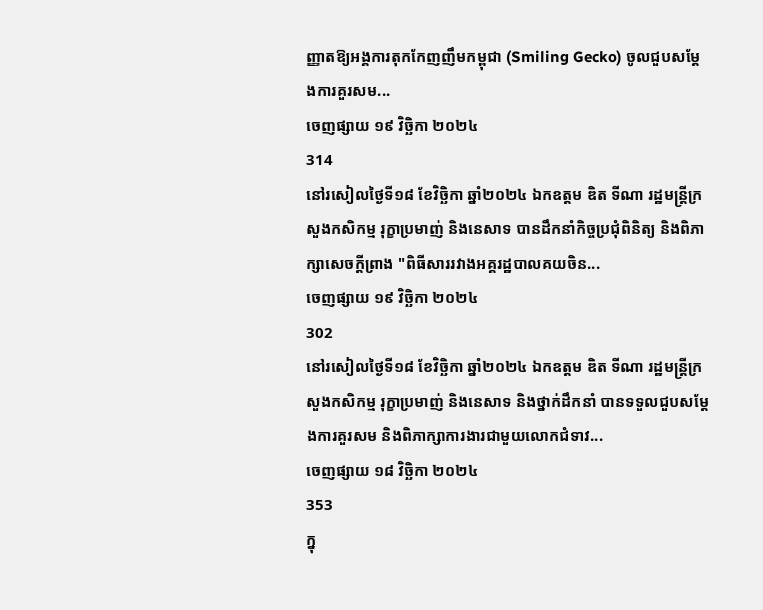ញ្ញាតឱ្យអង្គការតុកកែញញឹមកម្ពុជា (Smiling Gecko) ចូលជួបសម្តែងការគួរសម...
ចេញផ្សាយ ១៩ វិច្ឆិកា ២០២៤
314
នៅរសៀលថ្ងៃទី១៨ ខែវិច្ឆិកា ឆ្នាំ២០២៤ ឯកឧត្តម ឌិត ទីណា រដ្ឋមន្ត្រីក្រសួងកសិកម្ម រុក្ខាប្រមាញ់ និងនេសាទ បានដឹកនាំកិច្ចប្រជុំពិនិត្យ និងពិភាក្សាសេចក្តីព្រាង "ពិធីសាររវាងអគ្គរដ្ឋបាលគយចិន...
ចេញផ្សាយ ១៩ វិច្ឆិកា ២០២៤
302
នៅរសៀលថ្ងៃទី១៨ ខែវិច្ឆិកា ឆ្នាំ២០២៤ ឯកឧត្តម ឌិត ទីណា រដ្ឋមន្ត្រីក្រសួងកសិកម្ម រុក្ខាប្រមាញ់ និងនេសាទ និងថ្នាក់ដឹកនាំ បានទទួលជួបសម្តែងការគួរសម និងពិភាក្សាការងារជាមួយលោកជំទាវ...
ចេញផ្សាយ ១៨ វិច្ឆិកា ២០២៤
353
ក្នុ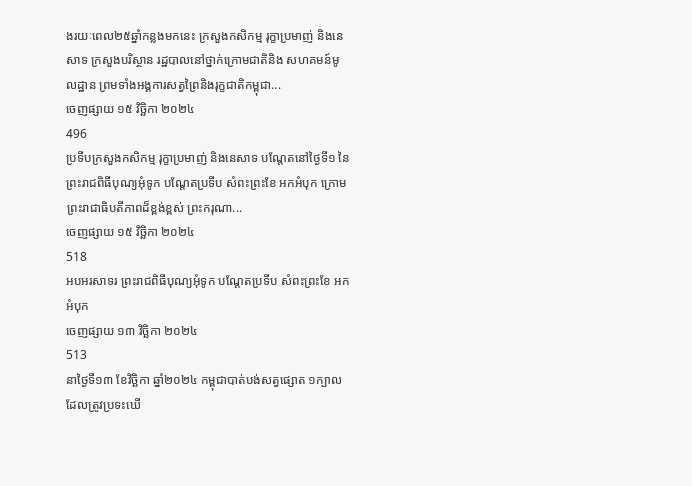ងរយៈពេល២៥ឆ្នាំកន្លងមកនេះ ក្រសួងកសិកម្ម រុក្ខាប្រមាញ់ និងនេសាទ ក្រសួងបរិស្ថាន រដ្ឋបាលនៅថ្នាក់ក្រោមជាតិនិង សហគមន៍មូលដ្ឋាន ព្រមទាំងអង្គការសត្វព្រៃនិងរុក្ខជាតិកម្ពុជា...
ចេញផ្សាយ ១៥ វិច្ឆិកា ២០២៤
496
ប្រទីបក្រសួងកសិកម្ម រុក្ខាប្រមាញ់ និងនេសាទ បណ្តែតនៅថ្ងៃទី១ នៃព្រះរាជពិធីបុណ្យអុំទូក បណ្តែតប្រទីប សំពះព្រះខែ អកអំបុក ក្រោមព្រះរាជាធិបតីភាពដ៏ខ្ពង់ខ្ពស់ ព្រះករុណា...
ចេញផ្សាយ ១៥ វិច្ឆិកា ២០២៤
518
អបអរសាទរ ព្រះរាជពិធីបុណ្យអុំទូក បណ្តែតប្រទីប សំពះព្រះខែ អកអំបុក
ចេញផ្សាយ ១៣ វិច្ឆិកា ២០២៤
513
នាថ្ងៃទី១៣ ខែវិច្ឆិកា ឆ្នាំ២០២៤ កម្ពុជាបាត់បង់សត្វផ្សោត ១ក្បាល ដែលត្រូវប្រទះឃើ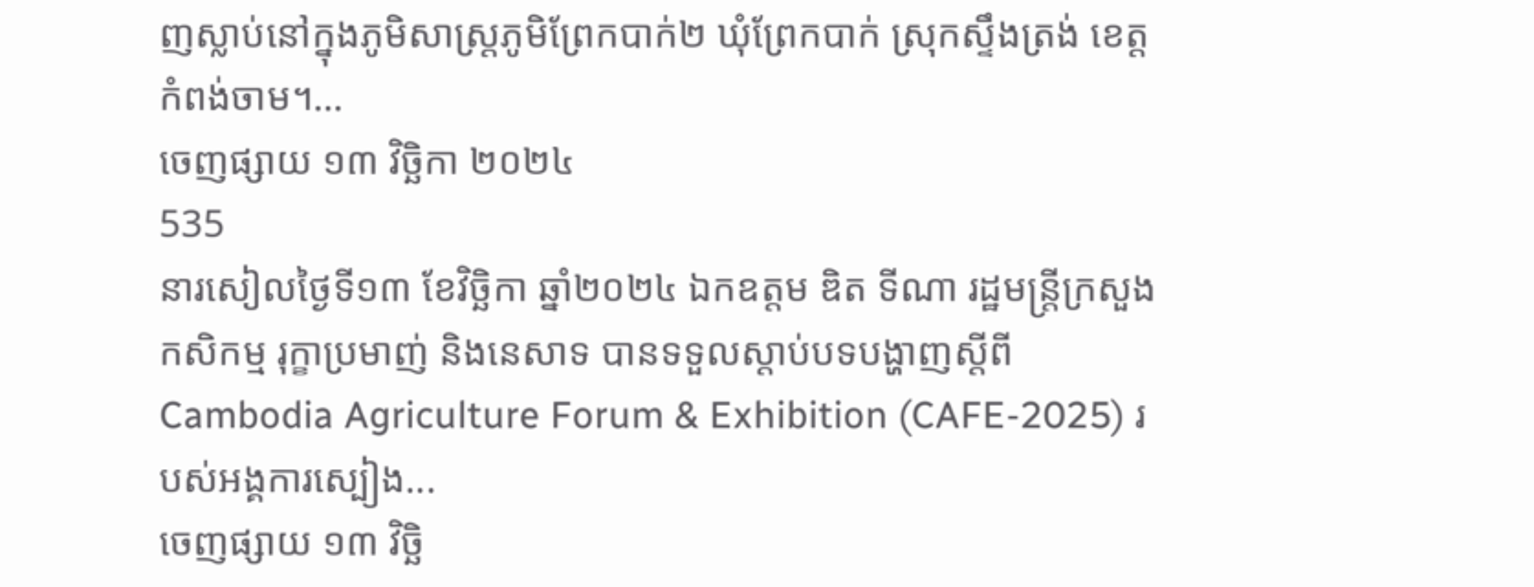ញស្លាប់នៅក្នុងភូមិសាស្រ្តភូមិព្រែកបាក់២ ឃុំព្រែកបាក់ ស្រុកស្ទឹងត្រង់ ខេត្តកំពង់ចាម។...
ចេញផ្សាយ ១៣ វិច្ឆិកា ២០២៤
535
នារសៀលថ្ងៃទី១៣ ខែវិច្ឆិកា ឆ្នាំ២០២៤ ឯកឧត្តម ឌិត ទីណា រដ្ឋមន្ត្រីក្រសួងកសិកម្ម រុក្ខាប្រមាញ់ និងនេសាទ បានទទួលស្តាប់បទបង្ហាញស្តីពី Cambodia Agriculture Forum & Exhibition (CAFE-2025) របស់អង្គការស្បៀង...
ចេញផ្សាយ ១៣ វិច្ឆិ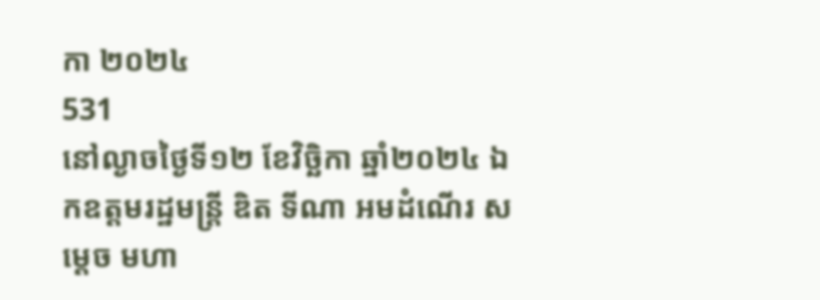កា ២០២៤
531
នៅល្ងាចថ្ងៃទី១២ ខែវិច្ឆិកា ឆ្នាំ២០២៤ ឯកឧត្តមរដ្ឋមន្ត្រី ឌិត ទីណា អមដំណើរ សម្តេច មហា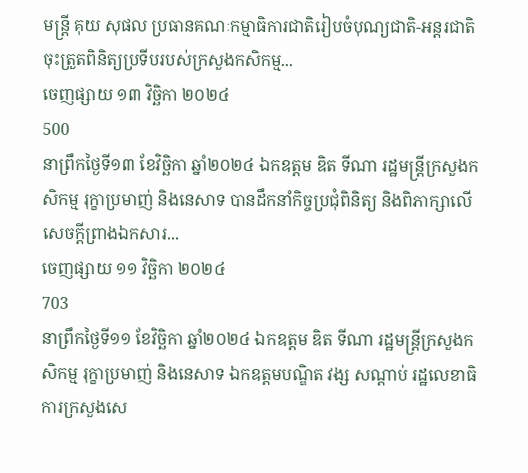មន្ត្រី គុយ សុផល ប្រធានគណៈកម្មាធិការជាតិរៀបចំបុណ្យជាតិ-អន្តរជាតិ ចុះត្រួតពិនិត្យប្រទីបរបស់ក្រសួងកសិកម្ម...
ចេញផ្សាយ ១៣ វិច្ឆិកា ២០២៤
500
នាព្រឹកថ្ងៃទី១៣ ខែវិច្ឆិកា ឆ្នាំ២០២៤ ឯកឧត្តម ឌិត ទីណា រដ្ឋមន្ត្រីក្រសួងកសិកម្ម រុក្ខាប្រមាញ់ និងនេសាទ បានដឹកនាំកិច្ចប្រជុំពិនិត្យ និងពិភាក្សាលេីសេចក្តីព្រាងឯកសារ...
ចេញផ្សាយ ១១ វិច្ឆិកា ២០២៤
703
នាព្រឹកថ្ងៃទី១១ ខែវិច្ឆិកា ឆ្នាំ២០២៤ ឯកឧត្តម ឌិត ទីណា រដ្ឋមន្ត្រីក្រសួងកសិកម្ម រុក្ខាប្រមាញ់ និងនេសាទ ឯកឧត្តមបណ្ឌិត វង្ស សណ្តាប់ រដ្ឋលេខាធិការក្រសួងសេ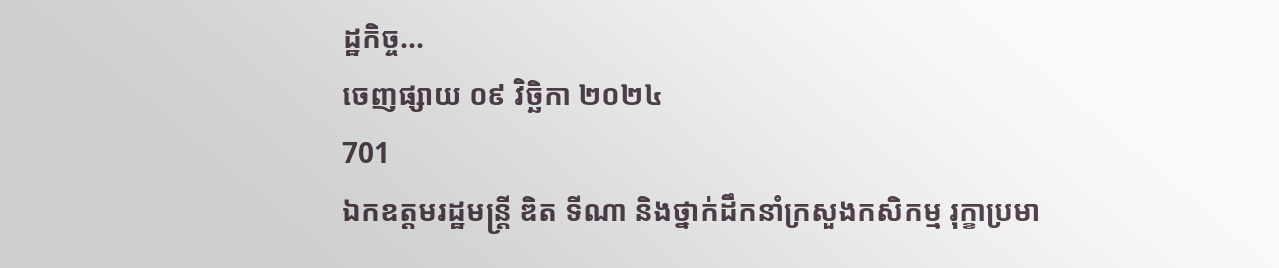ដ្ឋកិច្ច...
ចេញផ្សាយ ០៩ វិច្ឆិកា ២០២៤
701
ឯកឧត្តមរដ្ឋមន្ត្រី ឌិត ទីណា និងថ្នាក់ដឹកនាំក្រសួងកសិកម្ម រុក្ខាប្រមា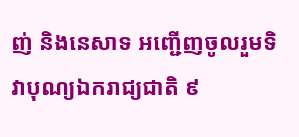ញ់ និងនេសាទ អញ្ជើញចូលរួមទិវាបុណ្យឯករាជ្យជាតិ ៩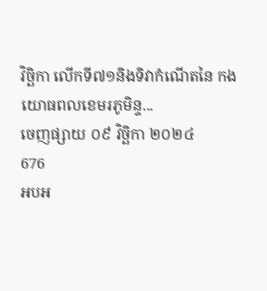វិច្ឆិកា លើកទី៧១និងទិវាកំណើតនៃ កងយោធពលខេមរភូមិន្ទ...
ចេញផ្សាយ ០៩ វិច្ឆិកា ២០២៤
676
អបអ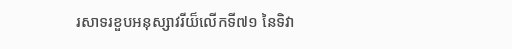រសាទរខួបអនុស្សាវរីយ៏លើកទី៧១ នៃទិវា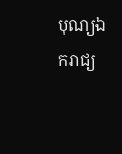បុណ្យឯករាជ្យ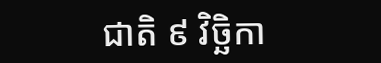ជាតិ ៩ វិច្ឆិកា